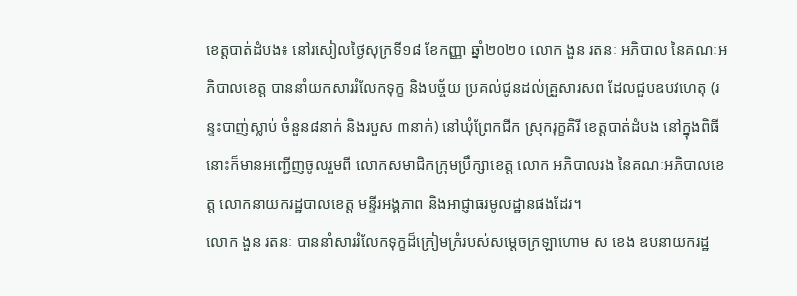ខេត្តបាត់ដំបង៖ នៅរសៀលថ្ងៃសុក្រទី១៨ ខែកញ្ញា ឆ្នាំ២០២០ លោក ងួន រតនៈ អភិបាល នៃគណៈអភិបាលខេត្ត បាននាំយកសាររំលែកទុក្ខ និងបច្ច័យ ប្រគល់ជូនដល់គ្រួសារសព ដែលជួបឧបវហេតុ (រន្ទះបាញ់ស្លាប់ ចំនួន៨នាក់ និងរបួស ៣នាក់) នៅឃុំព្រែកជីក ស្រុករុក្ខគិរី ខេត្តបាត់ដំបង នៅក្នុងពិធីនោះក៏មានអញ្ជើញចូលរួមពី លោកសមាជិកក្រុមប្រឹក្សាខេត្ត លោក អភិបាលរង នៃគណៈអភិបាលខេត្ត លោកនាយករដ្ឋបាលខេត្ត មន្ទីរអង្គភាព និងអាជ្ញាធរមូលដ្ឋានផងដែរ។
លោក ងួន រតនៈ បាននាំសាររំលែកទុក្ខដ៏ក្រៀមក្រំរបស់សម្តេចក្រឡាហោម ស ខេង ឧបនាយករដ្ឋ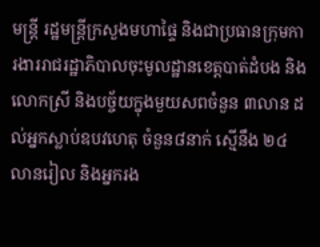មន្ត្រី រដ្ឋមន្ត្រីក្រសួងមហាផ្ទៃ និងជាប្រធានក្រុមការងាររាជរដ្ឋាភិបាលចុះមូលដ្ឋានខេត្តបាត់ដំបង និងលោកស្រី និងបច្ច័យក្នុងមួយសពចំនួន ៣លាន ដល់អ្នកស្លាប់ឧបវហេតុ ចំនួន៨នាក់ ស្មើនឹង ២៤ លានរៀល និងអ្នករង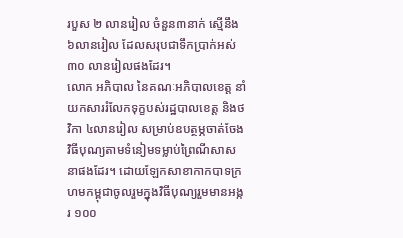របួស ២ លានរៀល ចំនួន៣នាក់ ស្មើនឹង ៦លានរៀល ដែលសរុបជាទឹកប្រាក់អស់ ៣០ លានរៀលផងដែរ។
លោក អភិបាល នៃគណៈអភិបាលខេត្ត នាំយកសាររំលែកទុក្ខបស់រដ្ឋបាលខេត្ត និងថវិកា ៤លានរៀល សម្រាប់ឧបត្ថម្ភចាត់ចែងវិធីបុណ្យតាមទំនៀមទម្លាប់ព្រៃណីសាសនាផងដែរ។ ដោយឡែកសាខាកាកបាទក្រហមកម្ពុជាចូលរួមក្នុងវិធីបុណ្យរួមមានអង្ករ ១០០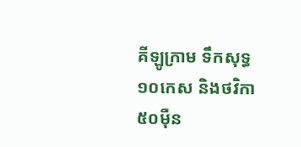គីឡូក្រាម ទឹកសុទ្ធ ១០កេស និងថវិកា ៥០ម៉ឺន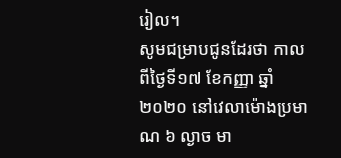រៀល។
សូមជម្រាបជូនដែរថា កាលពីថ្ងៃទី១៧ ខែកញ្ញា ឆ្នាំ២០២០ នៅវេលាម៉ោងប្រមាណ ៦ ល្ងាច មា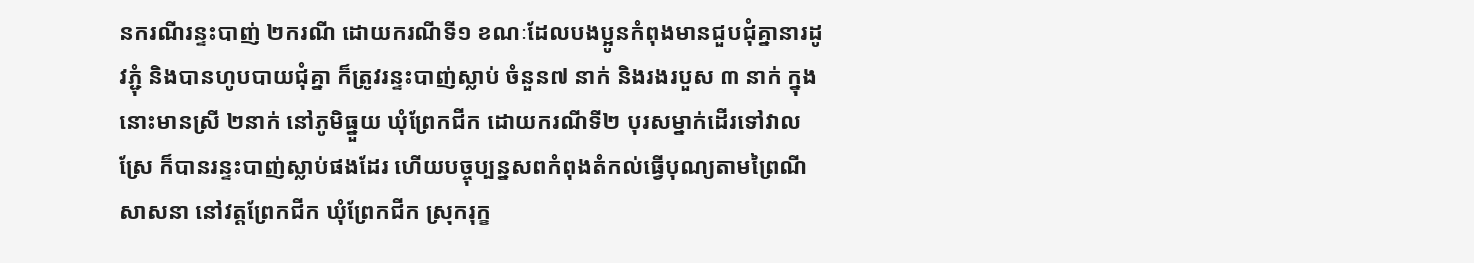នករណីរន្ទះបាញ់ ២ករណី ដោយករណីទី១ ខណៈដែលបងប្អូនកំពុងមានជួបជុំគ្នានារដូវភ្ជុំ និងបានហូបបាយជុំគ្នា ក៏ត្រូវរន្ទះបាញ់ស្លាប់ ចំនួន៧ នាក់ និងរងរបួស ៣ នាក់ ក្នុងនោះមានស្រី ២នាក់ នៅភូមិធ្នួយ ឃុំព្រែកជីក ដោយករណីទី២ បុរសម្នាក់ដើរទៅវាលស្រែ ក៏បានរន្ទះបាញ់ស្លាប់ផងដែរ ហើយបច្ចុប្បន្នសពកំពុងតំកល់ធ្វើបុណ្យតាមព្រៃណីសាសនា នៅវត្តព្រែកជីក ឃុំព្រែកជីក ស្រុករុក្ខ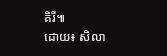គិរី៕
ដោយ៖ សិលា